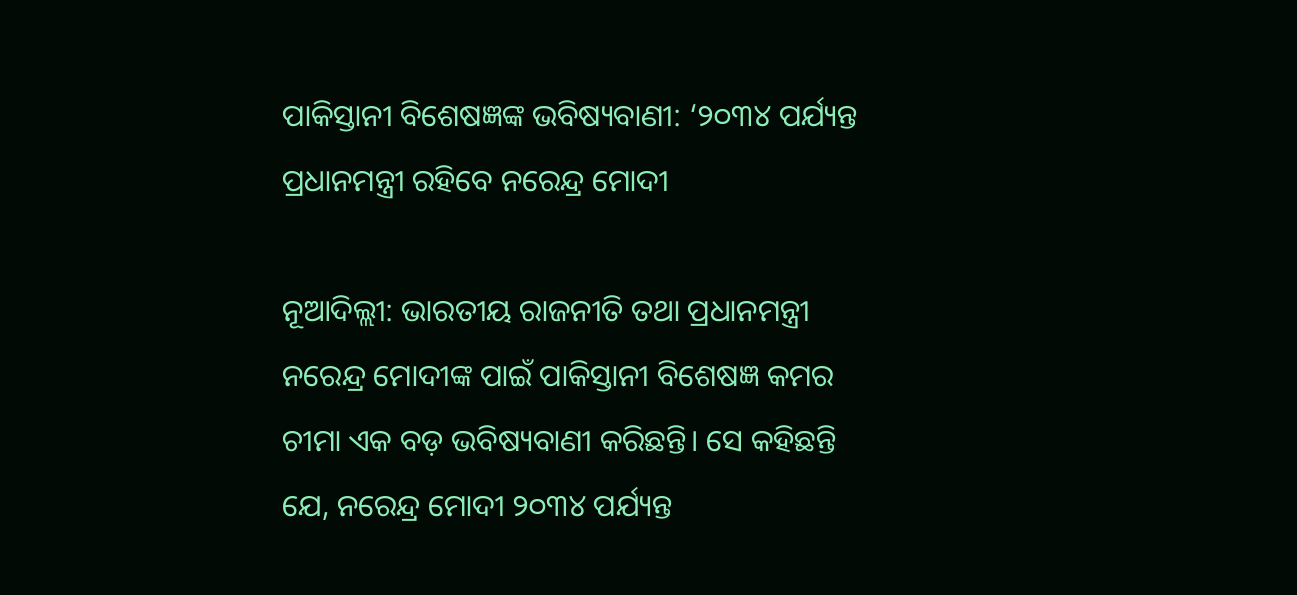ପାକିସ୍ତାନୀ ବିଶେଷଜ୍ଞଙ୍କ ଭବିଷ୍ୟବାଣୀ: ‘୨୦୩୪ ପର୍ଯ୍ୟନ୍ତ ପ୍ରଧାନମନ୍ତ୍ରୀ ରହିବେ ନରେନ୍ଦ୍ର ମୋଦୀ

ନୂଆଦିଲ୍ଲୀ: ଭାରତୀୟ ରାଜନୀତି ତଥା ପ୍ରଧାନମନ୍ତ୍ରୀ ନରେନ୍ଦ୍ର ମୋଦୀଙ୍କ ପାଇଁ ପାକିସ୍ତାନୀ ବିଶେଷଜ୍ଞ କମର ଚୀମା ଏକ ବଡ଼ ଭବିଷ୍ୟବାଣୀ କରିଛନ୍ତି। ସେ କହିଛନ୍ତି ଯେ, ନରେନ୍ଦ୍ର ମୋଦୀ ୨୦୩୪ ପର୍ଯ୍ୟନ୍ତ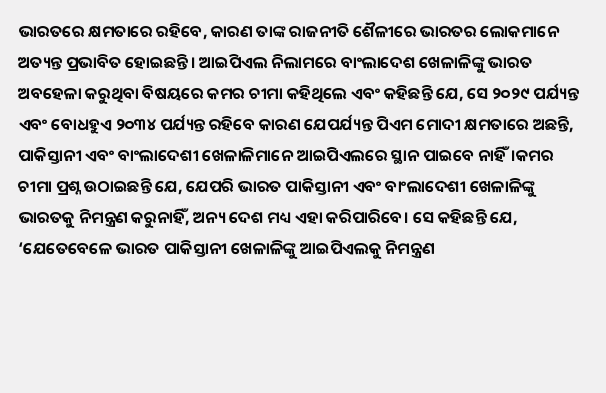ଭାରତରେ କ୍ଷମତାରେ ରହିବେ, କାରଣ ତାଙ୍କ ରାଜନୀତି ଶୈଳୀରେ ଭାରତର ଲୋକମାନେ ଅତ୍ୟନ୍ତ ପ୍ରଭାବିତ ହୋଇଛନ୍ତି। ଆଇପିଏଲ ନିଲାମରେ ବାଂଲାଦେଶ ଖେଳାଳିଙ୍କୁ ଭାରତ ଅବହେଳା କରୁଥିବା ବିଷୟରେ କମର ଚୀମା କହିଥିଲେ ଏବଂ କହିଛନ୍ତି ଯେ, ସେ ୨୦୨୯ ପର୍ଯ୍ୟନ୍ତ ଏବଂ ବୋଧହୁଏ ୨୦୩୪ ପର୍ଯ୍ୟନ୍ତ ରହିବେ କାରଣ ଯେପର୍ଯ୍ୟନ୍ତ ପିଏମ ମୋଦୀ କ୍ଷମତାରେ ଅଛନ୍ତି, ପାକିସ୍ତାନୀ ଏବଂ ବାଂଲାଦେଶୀ ଖେଳାଳିମାନେ ଆଇପିଏଲରେ ସ୍ଥାନ ପାଇବେ ନାହିଁ।କମର ଚୀମା ପ୍ରଶ୍ନ ଉଠାଇଛନ୍ତି ଯେ, ଯେପରି ଭାରତ ପାକିସ୍ତାନୀ ଏବଂ ବାଂଲାଦେଶୀ ଖେଳାଳିଙ୍କୁ ଭାରତକୁ ନିମନ୍ତ୍ରଣ କରୁନାହିଁ, ଅନ୍ୟ ଦେଶ ମଧ୍ୟ ଏହା କରିପାରିବେ। ସେ କହିଛନ୍ତି ଯେ, ‘ଯେତେବେଳେ ଭାରତ ପାକିସ୍ତାନୀ ଖେଳାଳିଙ୍କୁ ଆଇପିଏଲକୁ ନିମନ୍ତ୍ରଣ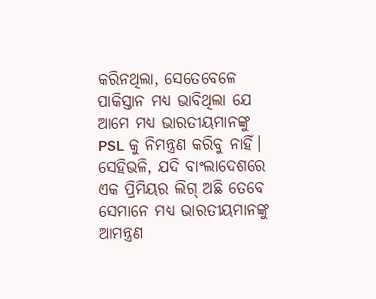କରିନଥିଲା, ସେତେବେଳେ ପାକିସ୍ତାନ ମଧ୍ୟ ଭାବିଥିଲା ଯେ ଆମେ ମଧ୍ୟ ଭାରତୀୟମାନଙ୍କୁ PSL କୁ ନିମନ୍ତ୍ରଣ କରିବୁ ନାହିଁ। ସେହିଭଳି, ଯଦି ବାଂଲାଦେଶରେ ଏକ ପ୍ରିମିୟର ଲିଗ୍ ଅଛି ତେବେ ସେମାନେ ମଧ୍ୟ ଭାରତୀୟମାନଙ୍କୁ ଆମନ୍ତ୍ରଣ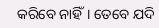କରିବେ ନାହିଁ। ତେବେ ଯଦି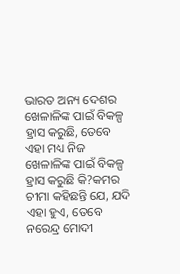ଭାରତ ଅନ୍ୟ ଦେଶର ଖେଳାଳିଙ୍କ ପାଇଁ ବିକଳ୍ପ ହ୍ରାସ କରୁଛି, ତେବେ ଏହା ମଧ୍ୟ ନିଜ ଖେଳାଳିଙ୍କ ପାଇଁ ବିକଳ୍ପ ହ୍ରାସ କରୁଛି କି?କମର ଚୀମା କହିଛନ୍ତି ଯେ, ଯଦି ଏହା ହୁଏ, ତେବେ ନରେନ୍ଦ୍ର ମୋଦୀ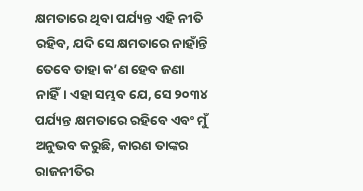କ୍ଷମତାରେ ଥିବା ପର୍ଯ୍ୟନ୍ତ ଏହି ନୀତି ରହିବ, ଯଦି ସେ କ୍ଷମତାରେ ନାହାଁନ୍ତି ତେବେ ତାହା କ’ଣ ହେବ ଜଣା ନାହିଁ। ଏହା ସମ୍ଭବ ଯେ, ସେ ୨୦୩୪ ପର୍ଯ୍ୟନ୍ତ କ୍ଷମତାରେ ରହିବେ ଏବଂ ମୁଁ ଅନୁଭବ କରୁଛି, କାରଣ ତାଙ୍କର ରାଜନୀତିର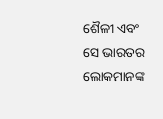ଶୈଳୀ ଏବଂ ସେ ଭାରତର ଲୋକମାନଙ୍କ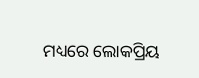ମଧ୍ୟରେ ଲୋକପ୍ରିୟ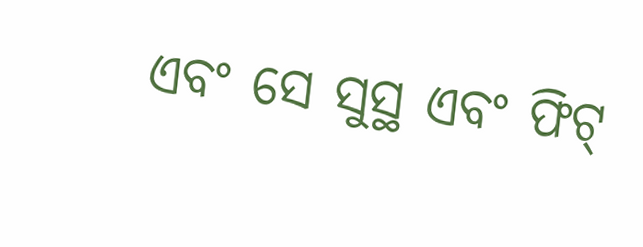ଏବଂ ସେ ସୁସ୍ଥ ଏବଂ ଫିଟ୍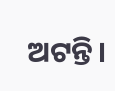ଅଟନ୍ତି।